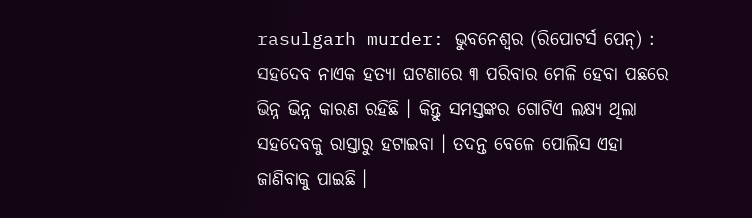rasulgarh murder: ଭୁବନେଶ୍ୱର (ରିପୋଟର୍ସ ପେନ୍) : ସହଦେବ ନାଏକ ହତ୍ୟା ଘଟଣାରେ ୩ ପରିବାର ମେଳି ହେବା ପଛରେ ଭିନ୍ନ ଭିନ୍ନ କାରଣ ରହିଛି । କିନ୍ତୁ ସମସ୍ତଙ୍କର ଗୋଟିଏ ଲକ୍ଷ୍ୟ ଥିଲା ସହଦେବକୁ ରାସ୍ତାରୁ ହଟାଇବା । ତଦନ୍ତ ବେଳେ ପୋଲିସ ଏହା ଜାଣିବାକୁ ପାଇଛି ।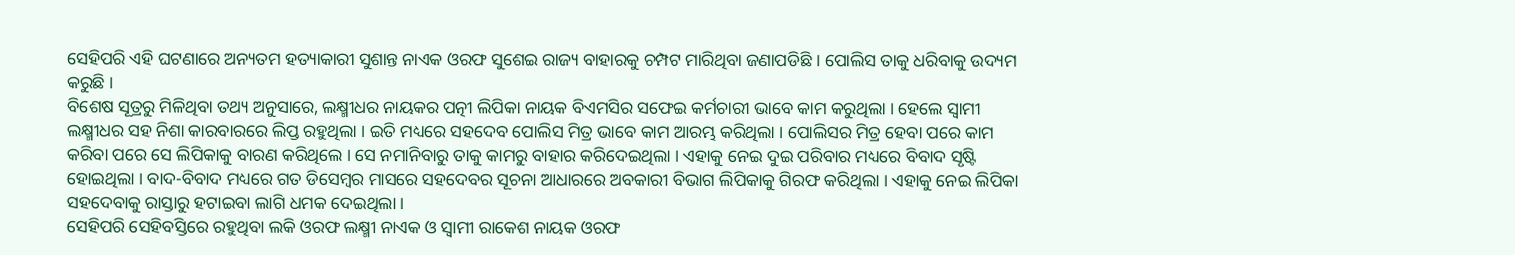ସେହିପରି ଏହି ଘଟଣାରେ ଅନ୍ୟତମ ହତ୍ୟାକାରୀ ସୁଶାନ୍ତ ନାଏକ ଓରଫ ସୁଶେଇ ରାଜ୍ୟ ବାହାରକୁ ଚମ୍ପଟ ମାରିଥିବା ଜଣାପଡିଛି । ପୋଲିସ ତାକୁ ଧରିବାକୁ ଉଦ୍ୟମ କରୁଛି ।
ବିଶେଷ ସୂତ୍ରରୁ ମିଳିଥିବା ତଥ୍ୟ ଅନୁସାରେ, ଲକ୍ଷ୍ମୀଧର ନାୟକର ପତ୍ନୀ ଲିପିକା ନାୟକ ବିଏମସିର ସଫେଇ କର୍ମଚାରୀ ଭାବେ କାମ କରୁଥିଲା । ହେଲେ ସ୍ୱାମୀ ଲକ୍ଷ୍ମୀଧର ସହ ନିଶା କାରବାରରେ ଲିପ୍ତ ରହୁଥିଲା । ଇତି ମଧ୍ୟରେ ସହଦେବ ପୋଲିସ ମିତ୍ର ଭାବେ କାମ ଆରମ୍ଭ କରିଥିଲା । ପୋଲିସର ମିତ୍ର ହେବା ପରେ କାମ କରିବା ପରେ ସେ ଲିପିକାକୁ ବାରଣ କରିଥିଲେ । ସେ ନମାନିବାରୁ ତାକୁ କାମରୁ ବାହାର କରିଦେଇଥିଲା । ଏହାକୁ ନେଇ ଦୁଇ ପରିବାର ମଧ୍ୟରେ ବିବାଦ ସୃଷ୍ଟି ହୋଇଥିଲା । ବାଦ-ବିବାଦ ମଧ୍ୟରେ ଗତ ଡିସେମ୍ବର ମାସରେ ସହଦେବର ସୂଚନା ଆଧାରରେ ଅବକାରୀ ବିଭାଗ ଲିପିକାକୁ ଗିରଫ କରିଥିଲା । ଏହାକୁ ନେଇ ଲିପିକା ସହଦେବାକୁ ରାସ୍ତାରୁ ହଟାଇବା ଲାଗି ଧମକ ଦେଇଥିଲା ।
ସେହିପରି ସେହିବସ୍ତିରେ ରହୁଥିବା ଲକି ଓରଫ ଲକ୍ଷ୍ମୀ ନାଏକ ଓ ସ୍ୱାମୀ ରାକେଶ ନାୟକ ଓରଫ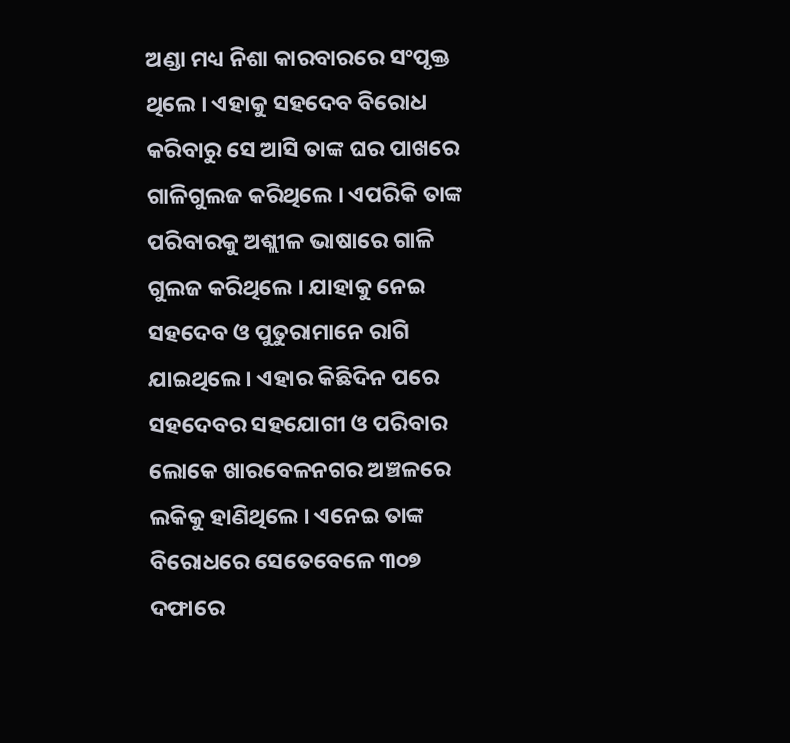ଅଣ୍ଡା ମଧ୍ୟ ନିଶା କାରବାରରେ ସଂପୃକ୍ତ ଥିଲେ । ଏହାକୁ ସହଦେବ ବିରୋଧ କରିବାରୁ ସେ ଆସି ତାଙ୍କ ଘର ପାଖରେ ଗାଳିଗୁଲଜ କରିଥିଲେ । ଏପରିକି ତାଙ୍କ ପରିବାରକୁ ଅଶ୍ଲୀଳ ଭାଷାରେ ଗାଳି ଗୁଲଜ କରିଥିଲେ । ଯାହାକୁ ନେଇ ସହଦେବ ଓ ପୁତୁରାମାନେ ରାଗି ଯାଇଥିଲେ । ଏହାର କିଛିଦିନ ପରେ ସହଦେବର ସହଯୋଗୀ ଓ ପରିବାର ଲୋକେ ଖାରବେଳନଗର ଅଞ୍ଚଳରେ ଲକିକୁ ହାଣିଥିଲେ । ଏନେଇ ତାଙ୍କ ବିରୋଧରେ ସେତେବେଳେ ୩୦୭ ଦଫାରେ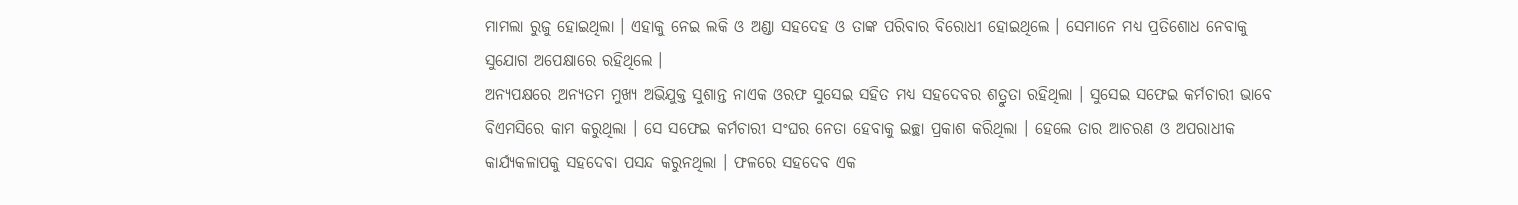ମାମଲା ରୁଜୁ ହୋଇଥିଲା । ଏହାକୁ ନେଇ ଲକି ଓ ଅଣ୍ଡା ସହଦେହ ଓ ତାଙ୍କ ପରିବାର ବିରୋଧୀ ହୋଇଥିଲେ । ସେମାନେ ମଧ୍ୟ ପ୍ରତିଶୋଧ ନେବାକୁ ସୁଯୋଗ ଅପେକ୍ଷାରେ ରହିଥିଲେ ।
ଅନ୍ୟପକ୍ଷରେ ଅନ୍ୟତମ ମୁଖ୍ୟ ଅଭିଯୁକ୍ତ ସୁଶାନ୍ତ ନାଏକ ଓରଫ ସୁସେଇ ସହିତ ମଧ୍ୟ ସହଦେବର ଶତ୍ରୁତା ରହିଥିଲା । ସୁସେଇ ସଫେଇ କର୍ମଚାରୀ ଭାବେ ବିଏମସିରେ କାମ କରୁଥିଲା । ସେ ସଫେଇ କର୍ମଚାରୀ ସଂଘର ନେତା ହେବାକୁ ଇଚ୍ଛା ପ୍ରକାଶ କରିଥିଲା । ହେଲେ ତାର ଆଚରଣ ଓ ଅପରାଧୀକ କାର୍ଯ୍ୟକଳାପକୁ ସହଦେବା ପସନ୍ଦ କରୁନଥିଲା । ଫଳରେ ସହଦେବ ଏକ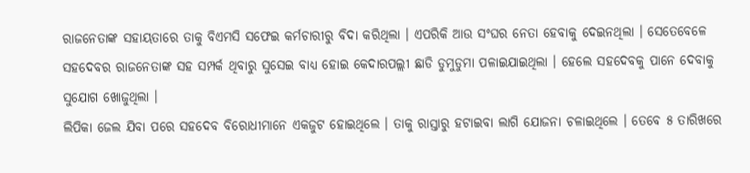ରାଜନେତାଙ୍କ ସହାୟତାରେ ତାକୁ ବିଏମସି ସଫେଇ କର୍ମଚାରୀରୁ ବିଦା କରିଥିଲା । ଏପରିକି ଆଉ ସଂଘର ନେତା ହେବାକୁ ଦେଇନଥିଲା । ସେତେବେଳେ ସହଦେବର ରାଜନେତାଙ୍କ ସହ ସମ୍ପର୍କ ଥିବାରୁ ସୁସେଇ ବାଧ୍ୟ ହୋଇ କେଦାରପଲ୍ଲୀ ଛାଡି ଡୁମୁଡୁମା ପଳାଇଯାଇଥିଲା । ହେଲେ ସହଦେବକୁ ପାନେ ଦେବାକୁ ସୁଯୋଗ ଖୋଜୁଥିଲା ।
ଲିପିକା ଜେଲ ଯିବା ପରେ ସହଦେବ ବିରୋଧୀମାନେ ଏକଜୁଟ ହୋଇଥିଲେ । ତାକୁ ରାସ୍ତାରୁ ହଟାଇବା ଲାଗି ଯୋଜନା ଚଳାଇଥିଲେ । ତେବେ ୫ ତାରିଖରେ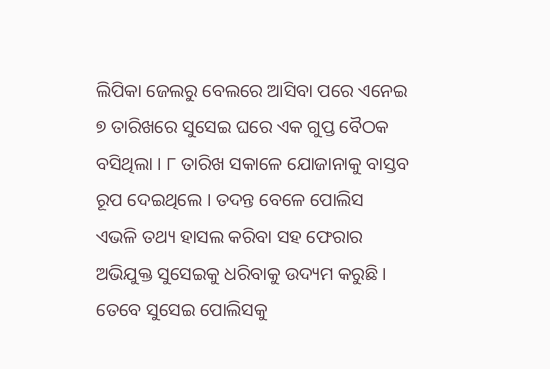ଲିପିକା ଜେଲରୁ ବେଲରେ ଆସିବା ପରେ ଏନେଇ ୭ ତାରିଖରେ ସୁସେଇ ଘରେ ଏକ ଗୁପ୍ତ ବୈଠକ ବସିଥିଲା । ୮ ତାରିଖ ସକାଳେ ଯୋଜାନାକୁ ବାସ୍ତବ ରୂପ ଦେଇଥିଲେ । ତଦନ୍ତ ବେଳେ ପୋଲିସ ଏଭଳି ତଥ୍ୟ ହାସଲ କରିବା ସହ ଫେରାର ଅଭିଯୁକ୍ତ ସୁସେଇକୁ ଧରିବାକୁ ଉଦ୍ୟମ କରୁଛି । ତେବେ ସୁସେଇ ପୋଲିସକୁ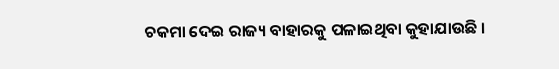ଚକମା ଦେଇ ରାଜ୍ୟ ବାହାରକୁ ପଳାଇଥିବା କୁହାଯାଉଛି ।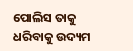ପୋଲିସ ତାକୁ ଧରିବାକୁ ଉଦ୍ୟମ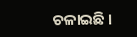ଚଳାଇଛି ।